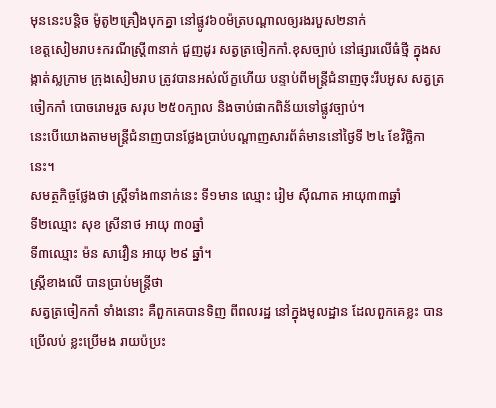មុននេះបន្តិច ម៉ូតូ២គ្រឿងបុកគ្នា នៅផ្លូវ៦០ម៉ត្របណ្ដាលឲ្យរងរបួស២នាក់
ខេត្តសៀមរាប៖ករណីស្រ្តី៣នាក់ ជួញដូរ សត្វត្រចៀកកាំ.ខុសច្បាប់ នៅផ្សារលើធំថ្មី ក្នុងសង្កាត់ស្លក្រាម ក្រុងសៀមរាប ត្រូវបានអស់ល័ក្ខហើយ បន្ទាប់ពីមន្ត្រីជំនាញចុះរឹបអូស សត្វត្រចៀកកាំ បោចរោមរួច សរុប ២៥០ក្បាល និងចាប់ផាកពិន័យទៅផ្លូវច្បាប់។
នេះបើយោងតាមមន្ត្រីជំនាញបានថ្លែងប្រាប់បណ្ដាញសារព័ត៌មាននៅថ្ងៃទី ២៤ ខែវិច្ឆិកា នេះ។
សមត្ថកិច្ចថ្លែងថា ស្ត្រីទាំង៣នាក់នេះ ទី១មាន ឈ្មោះ រៀម ស៊ីណាត អាយុ៣៣ឆ្នាំ
ទី២ឈ្មោះ សុខ ស្រីនាថ អាយុ ៣០ឆ្នាំ
ទី៣ឈ្មោះ ម៉ន សាវឿន អាយុ ២៩ ឆ្នាំ។
ស្ត្រីខាងលើ បានប្រាប់មន្ត្រីថា
សត្វត្រចៀកកាំ ទាំងនោះ គឺពួកគេបានទិញ ពីពលរដ្ឋ នៅក្នុងមូលដ្ឋាន ដែលពួកគេខ្លះ បានប្រើលប់ ខ្លះប្រើមង រាយប៉ប្រះ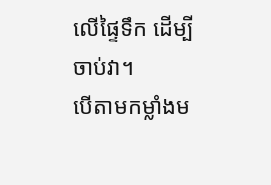លើផ្ទៃទឹក ដើម្បីចាប់វា។
បើតាមកម្លាំងម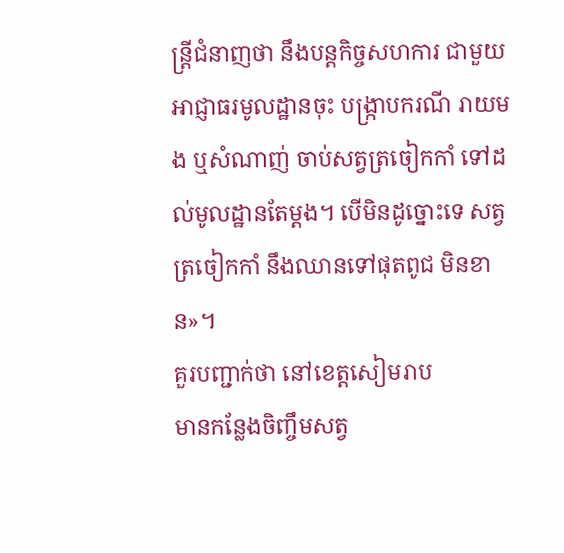ន្ត្រីជំនាញថា នឹងបន្តកិច្ចសហការ ជាមួយអាជ្ញាធរមូលដ្ឋានចុះ បង្ក្រាបករណី រាយមង ឬសំណាញ់ ចាប់សត្វត្រចៀកកាំ ទៅដល់មូលដ្ឋានតែម្ដង។ បើមិនដូច្នោះទេ សត្វត្រចៀកកាំ នឹងឈានទៅផុតពូជ មិនខាន»។
គួរបញ្ជាក់ថា នៅខេត្តសៀមរាប
មានកន្លែងចិញ្ចឹមសត្វ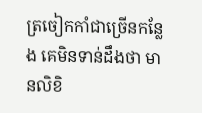ត្រចៀកកាំជាច្រើនកន្លែង គេមិនទាន់ដឹងថា មានលិខិ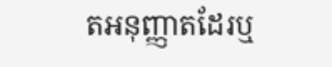តអនុញ្ញាតដែរឬ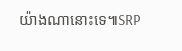យ៉ាងណានោះទេ៕SRP